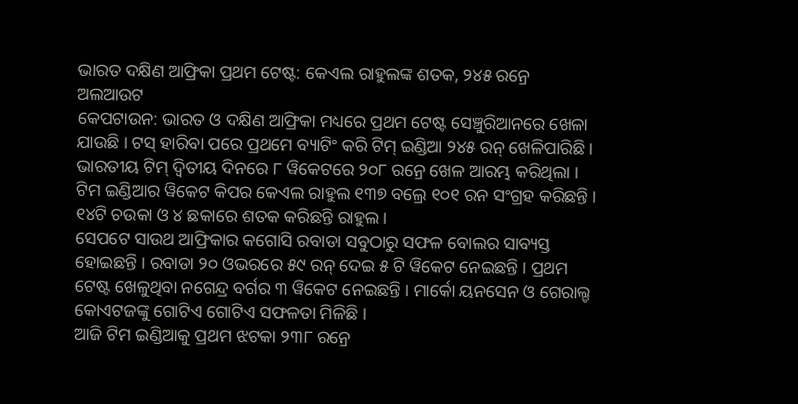ଭାରତ ଦକ୍ଷିଣ ଆଫ୍ରିକା ପ୍ରଥମ ଟେଷ୍ଟ: କେଏଲ ରାହୁଲଙ୍କ ଶତକ, ୨୪୫ ରନ୍ରେ ଅଲଆଉଟ
କେପଟାଉନ: ଭାରତ ଓ ଦକ୍ଷିଣ ଆଫ୍ରିକା ମଧ୍ୟରେ ପ୍ରଥମ ଟେଷ୍ଟ ସେଞ୍ଚୁରିଆନରେ ଖେଳା ଯାଉଛି । ଟସ୍ ହାରିବା ପରେ ପ୍ରଥମେ ବ୍ୟାଟିଂ କରି ଟିମ୍ ଇଣ୍ଡିଆ ୨୪୫ ରନ୍ ଖେଳିପାରିଛି । ଭାରତୀୟ ଟିମ୍ ଦ୍ବିତୀୟ ଦିନରେ ୮ ୱିକେଟରେ ୨୦୮ ରନ୍ରେ ଖେଳ ଆରମ୍ଭ କରିଥିଲା । ଟିମ ଇଣ୍ଡିଆର ୱିକେଟ କିପର କେଏଲ ରାହୁଲ ୧୩୭ ବଲ୍ରେ ୧୦୧ ରନ ସଂଗ୍ରହ କରିଛନ୍ତି । ୧୪ଟି ଚଉକା ଓ ୪ ଛକାରେ ଶତକ କରିଛନ୍ତି ରାହୁଲ ।
ସେପଟେ ସାଉଥ ଆଫ୍ରିକାର କଗୋସି ରବାଡା ସବୁଠାରୁ ସଫଳ ବୋଲର ସାବ୍ୟସ୍ତ ହୋଇଛନ୍ତି । ରବାଡା ୨୦ ଓଭରରେ ୫୯ ରନ୍ ଦେଇ ୫ ଟି ୱିକେଟ ନେଇଛନ୍ତି । ପ୍ରଥମ ଟେଷ୍ଟ ଖେଳୁଥିବା ନଗେନ୍ଦ୍ର ବର୍ଗର ୩ ୱିକେଟ ନେଇଛନ୍ତି । ମାର୍କୋ ୟନସେନ ଓ ଗେରାଲ୍ଡ କୋଏଟଜଙ୍କୁ ଗୋଟିଏ ଗୋଟିଏ ସଫଳତା ମିଳିଛି ।
ଆଜି ଟିମ ଇଣ୍ଡିଆକୁ ପ୍ରଥମ ଝଟକା ୨୩୮ ରନ୍ରେ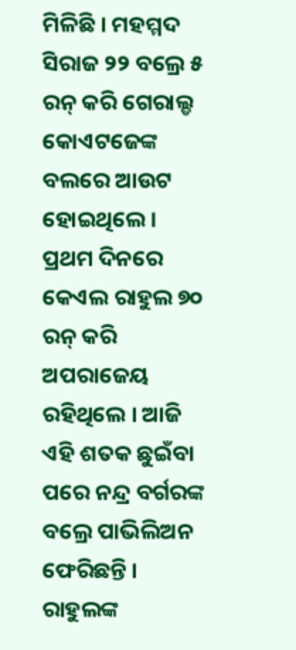ମିଳିଛି । ମହମ୍ମଦ ସିରାଜ ୨୨ ବଲ୍ରେ ୫ ରନ୍ କରି ଗେରାଲ୍ଡ କୋଏଟଜେଙ୍କ ବଲରେ ଆଉଟ ହୋଇଥିଲେ । ପ୍ରଥମ ଦିନରେ କେଏଲ ରାହୁଲ ୭୦ ରନ୍ କରି ଅପରାଜେୟ ରହିଥିଲେ । ଆଜି ଏହି ଶତକ ଛୁଇଁବା ପରେ ନନ୍ଦ୍ର ବର୍ଗରଙ୍କ ବଲ୍ରେ ପାଭିଲିଅନ ଫେରିଛନ୍ତି । ରାହୁଲଙ୍କ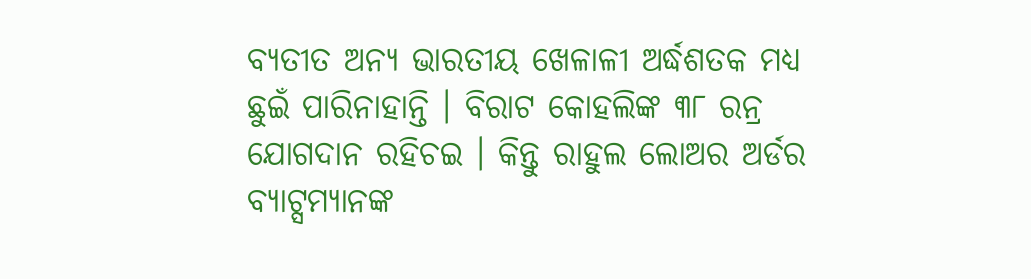ବ୍ୟତୀତ ଅନ୍ୟ ଭାରତୀୟ ଖେଳାଳୀ ଅର୍ଦ୍ଧଶତକ ମଧ୍ୟ ଛୁଇଁ ପାରିନାହାନ୍ତି । ବିରାଟ କୋହଲିଙ୍କ ୩୮ ରନ୍ର ଯୋଗଦାନ ରହିଚଇ । କିନ୍ତୁ ରାହୁଲ ଲୋଅର ଅର୍ଡର ବ୍ୟାଟ୍ସମ୍ୟାନଙ୍କ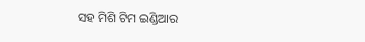ସହ ମିଶି ଟିମ ଇଣ୍ଡିଆର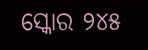ସ୍କୋର ୨୪୫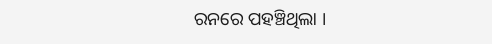ରନରେ ପହଞ୍ଚିଥିଲା ।